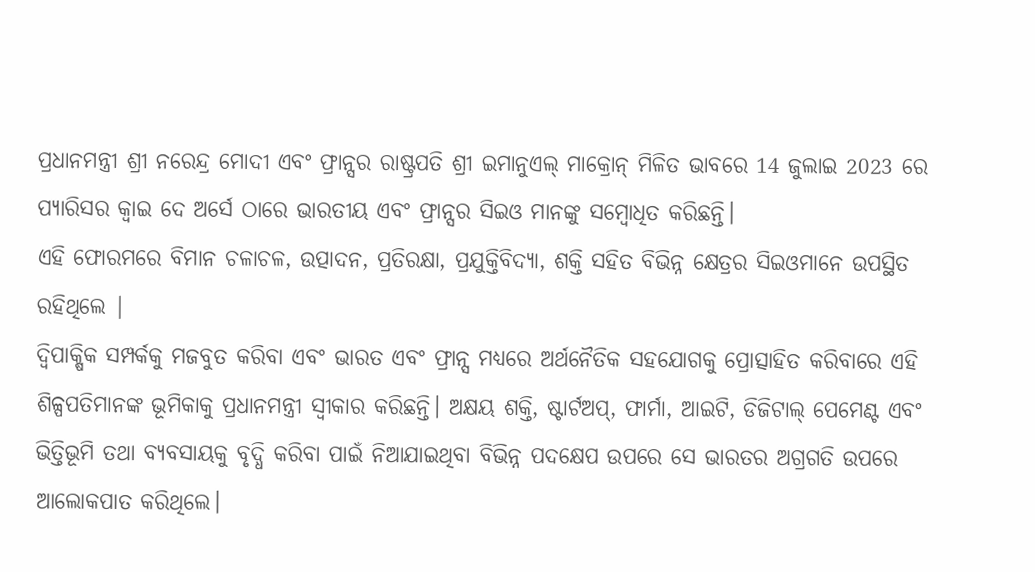ପ୍ରଧାନମନ୍ତ୍ରୀ ଶ୍ରୀ ନରେନ୍ଦ୍ର ମୋଦୀ ଏବଂ ଫ୍ରାନ୍ସର ରାଷ୍ଟ୍ରପତି ଶ୍ରୀ ଇମାନୁଏଲ୍ ମାକ୍ରୋନ୍ ମିଳିତ ଭାବରେ 14 ଜୁଲାଇ 2023 ରେ ପ୍ୟାରିସର କ୍ୱାଇ ଦେ ଅର୍ସେ ଠାରେ ଭାରତୀୟ ଏବଂ ଫ୍ରାନ୍ସର ସିଇଓ ମାନଙ୍କୁ ସମ୍ବୋଧିତ କରିଛନ୍ତି।
ଏହି ଫୋରମରେ ବିମାନ ଚଳାଚଳ, ଉତ୍ପାଦନ, ପ୍ରତିରକ୍ଷା, ପ୍ରଯୁକ୍ତିବିଦ୍ୟା, ଶକ୍ତି ସହିତ ବିଭିନ୍ନ କ୍ଷେତ୍ରର ସିଇଓମାନେ ଉପସ୍ଥିତ ରହିଥିଲେ |
ଦ୍ୱିପାକ୍ଷିକ ସମ୍ପର୍କକୁ ମଜବୁତ କରିବା ଏବଂ ଭାରତ ଏବଂ ଫ୍ରାନ୍ସ ମଧ୍ୟରେ ଅର୍ଥନୈତିକ ସହଯୋଗକୁ ପ୍ରୋତ୍ସାହିତ କରିବାରେ ଏହି ଶିଳ୍ପପତିମାନଙ୍କ ଭୂମିକାକୁ ପ୍ରଧାନମନ୍ତ୍ରୀ ସ୍ୱୀକାର କରିଛନ୍ତି। ଅକ୍ଷୟ ଶକ୍ତି, ଷ୍ଟାର୍ଟଅପ୍, ଫାର୍ମା, ଆଇଟି, ଡିଜିଟାଲ୍ ପେମେଣ୍ଟ ଏବଂ ଭିତ୍ତିଭୂମି ତଥା ବ୍ୟବସାୟକୁ ବୃଦ୍ଧି କରିବା ପାଇଁ ନିଆଯାଇଥିବା ବିଭିନ୍ନ ପଦକ୍ଷେପ ଉପରେ ସେ ଭାରତର ଅଗ୍ରଗତି ଉପରେ ଆଲୋକପାତ କରିଥିଲେ।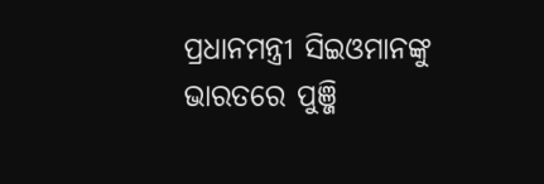ପ୍ରଧାନମନ୍ତ୍ରୀ ସିଇଓମାନଙ୍କୁ ଭାରତରେ ପୁଞ୍ଜି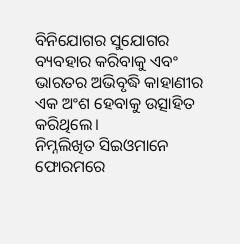ବିନିଯୋଗର ସୁଯୋଗର ବ୍ୟବହାର କରିବାକୁ ଏବଂ ଭାରତର ଅଭିବୃଦ୍ଧି କାହାଣୀର ଏକ ଅଂଶ ହେବାକୁ ଉତ୍ସାହିତ କରିଥିଲେ।
ନିମ୍ନଲିଖିତ ସିଇଓମାନେ ଫୋରମରେ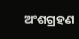ଅଂଶଗ୍ରହଣ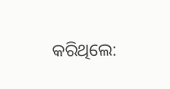କରିଥିଲେ: